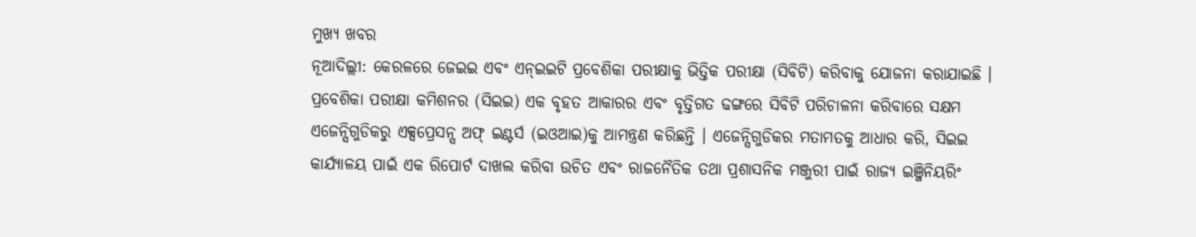ମୁଖ୍ୟ ଖବର
ନୂଆଦିଲ୍ଲୀ: କେରଳରେ ଜେଇଇ ଏବଂ ଏନ୍ଇଇଟି ପ୍ରବେଶିକା ପରୀକ୍ଷାକୁ ଭିତ୍ତିକ ପରୀକ୍ଷା (ସିବିଟି) କରିବାକୁ ଯୋଜନା କରାଯାଇଛି । ପ୍ରବେଶିକା ପରୀକ୍ଷା କମିଶନର (ସିଇଇ) ଏକ ବୃହତ ଆକାରର ଏବଂ ବୃତ୍ତିଗତ ଢଙ୍ଗରେ ସିବିଟି ପରିଚାଳନା କରିବାରେ ସକ୍ଷମ ଏଜେନ୍ସିଗୁଡିକରୁ ଏକ୍ସପ୍ରେସନ୍ସ ଅଫ୍ ଇଣ୍ଟର୍ସ (ଇଓଆଇ)କୁ ଆମନ୍ତ୍ରଣ କରିଛନ୍ତି । ଏଜେନ୍ସିଗୁଡିକର ମତାମତକୁ ଆଧାର କରି, ସିଇଇ କାର୍ଯ୍ୟାଳୟ ପାଇଁ ଏକ ରିପୋର୍ଟ ଦାଖଲ କରିବା ଉଚିତ ଏବଂ ରାଜନୈତିକ ତଥା ପ୍ରଶାସନିକ ମଞ୍ଜୁରୀ ପାଇଁ ରାଜ୍ୟ ଇଞ୍ଜିନିୟରିଂ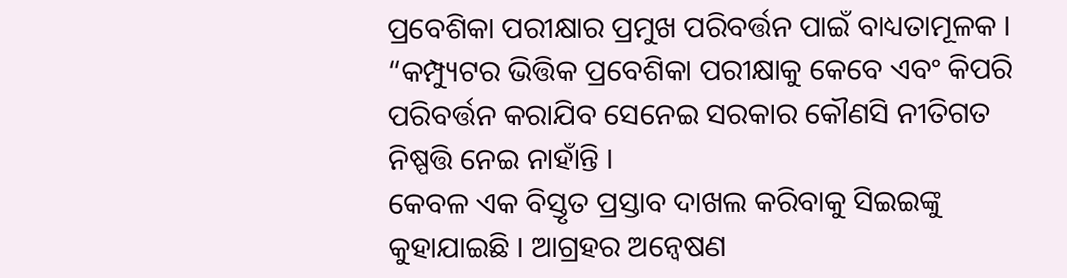ପ୍ରବେଶିକା ପରୀକ୍ଷାର ପ୍ରମୁଖ ପରିବର୍ତ୍ତନ ପାଇଁ ବାଧ୍ୟତାମୂଳକ । “କମ୍ପ୍ୟୁଟର ଭିତ୍ତିକ ପ୍ରବେଶିକା ପରୀକ୍ଷାକୁ କେବେ ଏବଂ କିପରି ପରିବର୍ତ୍ତନ କରାଯିବ ସେନେଇ ସରକାର କୌଣସି ନୀତିଗତ ନିଷ୍ପତ୍ତି ନେଇ ନାହାଁନ୍ତି ।
କେବଳ ଏକ ବିସ୍ତୃତ ପ୍ରସ୍ତାବ ଦାଖଲ କରିବାକୁ ସିଇଇଙ୍କୁ କୁହାଯାଇଛି । ଆଗ୍ରହର ଅନ୍ୱେଷଣ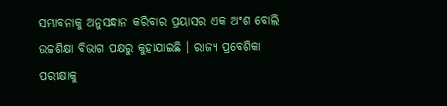ସମ୍ଭାବନାକୁ ଅନୁସନ୍ଧାନ କରିବାର ପ୍ରୟାସର ଏକ ଅଂଶ ବୋଲି ଉଚ୍ଚଶିକ୍ଷା ବିଭାଗ ପକ୍ଷରୁ କୁହାଯାଇଛି । ରାଜ୍ୟ ପ୍ରବେଶିକା ପରୀକ୍ଷାକୁ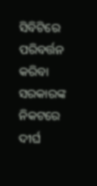ସିବିଟିରେ ପରିବର୍ତ୍ତନ କରିବା ସରକାରଙ୍କ ନିକଟରେ ଦୀର୍ଘ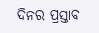ଦିନର ପ୍ରସ୍ତାବ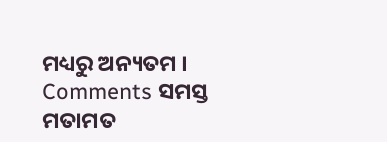ମଧ୍ୟରୁ ଅନ୍ୟତମ ।
Comments ସମସ୍ତ ମତାମତ